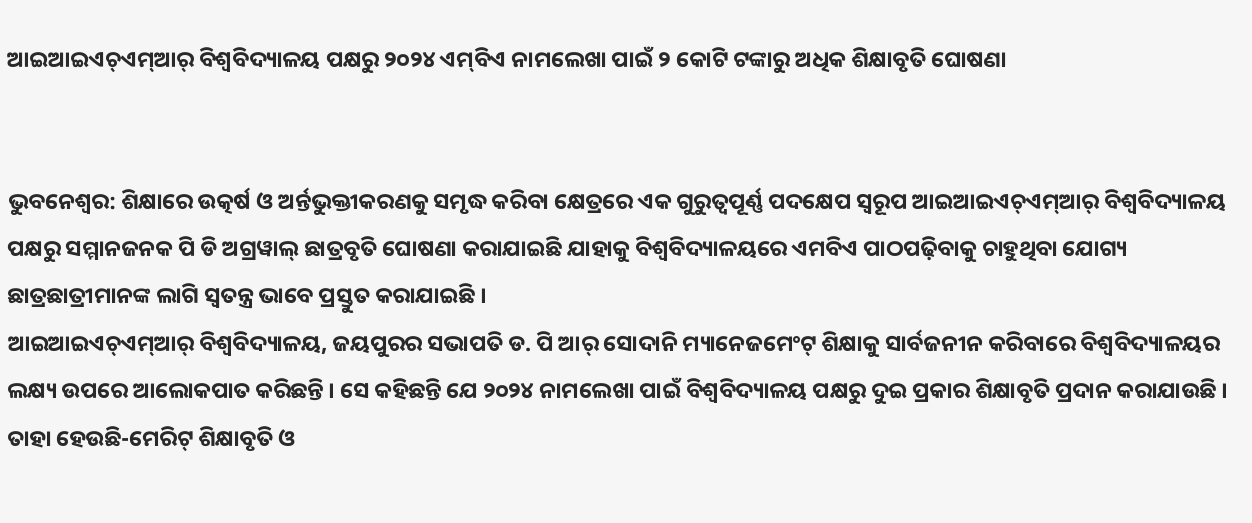ଆଇଆଇଏଚ୍‌ଏମ୍‌ଆର୍ ବିଶ୍ୱବିଦ୍ୟାଳୟ ପକ୍ଷରୁ ୨୦୨୪ ଏମ୍‌ବିଏ ନାମଲେଖା ପାଇଁ ୨ କୋଟି ଟଙ୍କାରୁ ଅଧିକ ଶିକ୍ଷାବୃତି ଘୋଷଣା


ଭୁବନେଶ୍ୱର: ଶିକ୍ଷାରେ ଉତ୍କର୍ଷ ଓ ଅର୍ନ୍ତଭୁକ୍ତୀକରଣକୁ ସମୃଦ୍ଧ କରିବା କ୍ଷେତ୍ରରେ ଏକ ଗୁରୁତ୍ୱପୂର୍ଣ୍ଣ ପଦକ୍ଷେପ ସ୍ୱରୂପ ଆଇଆଇଏଚ୍‌ଏମ୍‌ଆର୍ ବିଶ୍ୱବିଦ୍ୟାଳୟ ପକ୍ଷରୁ ସମ୍ମାନଜନକ ପି ଡି ଅଗ୍ରୱାଲ୍ ଛାତ୍ରବୃତି ଘୋଷଣା କରାଯାଇଛି ଯାହାକୁ ବିଶ୍ୱବିଦ୍ୟାଳୟରେ ଏମବିଏ ପାଠପଢ଼ିବାକୁ ଚାହୁଥିବା ଯୋଗ୍ୟ ଛାତ୍ରଛାତ୍ରୀମାନଙ୍କ ଲାଗି ସ୍ୱତନ୍ତ୍ର ଭାବେ ପ୍ରସ୍ତୁତ କରାଯାଇଛି ।
ଆଇଆଇଏଚ୍‌ଏମ୍‌ଆର୍ ବିଶ୍ୱବିଦ୍ୟାଳୟ, ଜୟପୁରର ସଭାପତି ଡ. ପି ଆର୍ ସୋଦାନି ମ୍ୟାନେଜମେଂଟ୍ ଶିକ୍ଷାକୁ ସାର୍ବଜନୀନ କରିବାରେ ବିଶ୍ୱବିଦ୍ୟାଳୟର ଲକ୍ଷ୍ୟ ଉପରେ ଆଲୋକପାତ କରିଛନ୍ତି । ସେ କହିଛନ୍ତି ଯେ ୨୦୨୪ ନାମଲେଖା ପାଇଁ ବିଶ୍ୱବିଦ୍ୟାଳୟ ପକ୍ଷରୁ ଦୁଇ ପ୍ରକାର ଶିକ୍ଷାବୃତି ପ୍ରଦାନ କରାଯାଉଛି । ତାହା ହେଉଛି-ମେରିଟ୍ ଶିକ୍ଷାବୃତି ଓ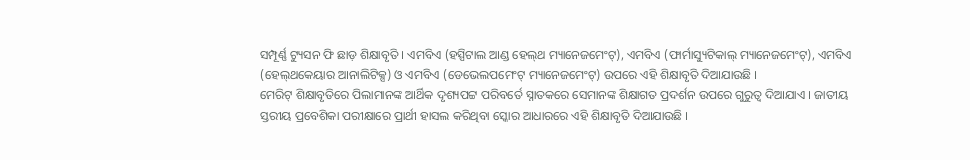ସମ୍ପୂର୍ଣ୍ଣ ଟ୍ୟୁସନ ଫି ଛାଡ଼ ଶିକ୍ଷାବୃତି । ଏମବିଏ (ହସ୍ପିଟାଲ ଆଣ୍ଡ ହେଲ୍‌ଥ ମ୍ୟାନେଜମେଂଟ୍‌), ଏମବିଏ (ଫାର୍ମାସ୍ୟୁଟିକାଲ୍ ମ୍ୟାନେଜମେଂଟ୍‌), ଏମବିଏ (ହେଲ୍‌ଥକେୟାର ଆନାଲିଟିକ୍ସ) ଓ ଏମବିଏ (ଡେଭେଲପମେଂଟ୍ ମ୍ୟାନେଜମେଂଟ୍‌) ଉପରେ ଏହି ଶିକ୍ଷାବୃତି ଦିଆଯାଉଛି ।
ମେରିଟ୍ ଶିକ୍ଷାବୃତିରେ ପିଲାମାନଙ୍କ ଆର୍ଥିକ ଦୃଶ୍ୟପଟ୍ଟ ପରିବର୍ତେ ସ୍ନାତକରେ ସେମାନଙ୍କ ଶିକ୍ଷାଗତ ପ୍ରଦର୍ଶନ ଉପରେ ଗୁରୁତ୍ୱ ଦିଆଯାଏ । ଜାତୀୟ ସ୍ତରୀୟ ପ୍ରବେଶିକା ପରୀକ୍ଷାରେ ପ୍ରାର୍ଥୀ ହାସଲ କରିଥିବା ସ୍କୋର ଆଧାରରେ ଏହି ଶିକ୍ଷାବୃତି ଦିଆଯାଉଛି ।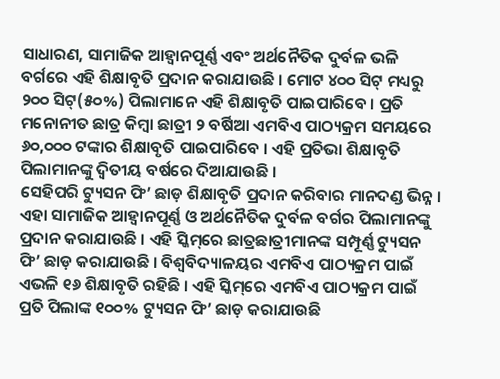ସାଧାରଣ, ସାମାଜିକ ଆହ୍ୱାନପୂର୍ଣ୍ଣ ଏବଂ ଅର୍ଥନୈତିକ ଦୁର୍ବଳ ଭଳି ବର୍ଗରେ ଏହି ଶିକ୍ଷାବୃତି ପ୍ରଦାନ କରାଯାଉଛି । ମୋଟ ୪୦୦ ସିଟ୍ ମଧ୍ୟରୁ ୨୦୦ ସିଟ୍‌(୫୦%) ପିଲାମାନେ ଏହି ଶିକ୍ଷାବୃତି ପାଇପାରିବେ । ପ୍ରତି ମନୋନୀତ ଛାତ୍ର କିମ୍ବା ଛାତ୍ରୀ ୨ ବର୍ଷିଆ ଏମବିଏ ପାଠ୍ୟକ୍ରମ ସମୟରେ ୬୦,୦୦୦ ଟଙ୍କାର ଶିକ୍ଷାବୃତି ପାଇପାରିବେ । ଏହି ପ୍ରତିଭା ଶିକ୍ଷାବୃତି ପିଲାମାନଙ୍କୁ ଦ୍ୱିତୀୟ ବର୍ଷରେ ଦିଆଯାଉଛି ।
ସେହିପରି ଟ୍ୟୁସନ ଫି’ ଛାଡ଼ ଶିକ୍ଷାବୃତି ପ୍ରଦାନ କରିବାର ମାନଦଣ୍ଡ ଭିନ୍ନ । ଏହା ସାମାଜିକ ଆହ୍ୱାନପୂର୍ଣ୍ଣ ଓ ଅର୍ଥନୈତିକ ଦୁର୍ବଳ ବର୍ଗର ପିଲାମାନଙ୍କୁ ପ୍ରଦାନ କରାଯାଉଛି । ଏହି ସ୍କିମ୍‌ରେ ଛାତ୍ରଛାତ୍ରୀମାନଙ୍କ ସମ୍ପୂର୍ଣ୍ଣ ଟ୍ୟୁସନ ଫି’ ଛାଡ଼ କରାଯାଉଛି । ବିଶ୍ୱବିଦ୍ୟାଳୟର ଏମବିଏ ପାଠ୍ୟକ୍ରମ ପାଇଁ ଏଭଳି ୧୬ ଶିକ୍ଷାବୃତି ରହିଛି । ଏହି ସ୍କିମ୍‌ରେ ଏମବିଏ ପାଠ୍ୟକ୍ରମ ପାଇଁ ପ୍ରତି ପିଲାଙ୍କ ୧୦୦% ଟ୍ୟୁସନ ଫି’ ଛାଡ଼ କରାଯାଉଛି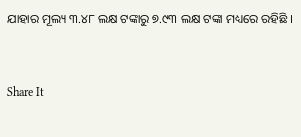ଯାହାର ମୂଲ୍ୟ ୩.୪୮ ଲକ୍ଷ ଟଙ୍କାରୁ ୭.୯୩ ଲକ୍ଷ ଟଙ୍କା ମଧ୍ୟରେ ରହିଛି ।


Share It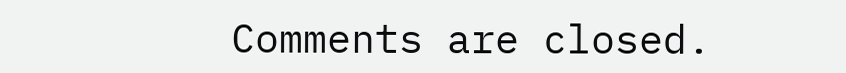Comments are closed.